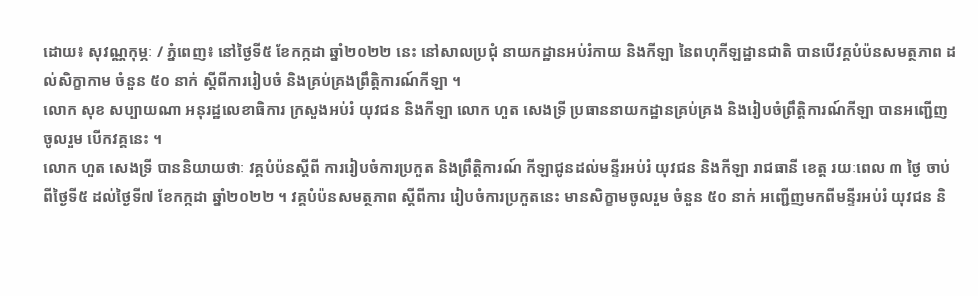ដោយ៖ សុវណ្ណកុម្ភៈ / ភ្នំពេញ៖ នៅថ្ងៃទី៥ ខែកក្កដា ឆ្នាំ២០២២ នេះ នៅសាលប្រជុំ នាយកដ្ឋានអប់រំកាយ និងកីឡា នៃពហុកីឡដ្ឋានជាតិ បានបើវគ្គបំប៉នសមត្ថភាព ដល់សិក្ខាកាម ចំនួន ៥០ នាក់ ស្តីពីការរៀបចំ និងគ្រប់គ្រងព្រឹត្តិការណ៍កីឡា ។
លោក សុខ សប្បាយណា អនុរដ្ឋលេខាធិការ ក្រសួងអប់រំ យុវជន និងកីឡា លោក ហួត សេងទ្រី ប្រធាននាយកដ្ឋានគ្រប់គ្រង និងរៀបចំព្រឹត្តិការណ៍កីឡា បានអញ្ជើញចូលរួម បើកវគ្គនេះ ។
លោក ហួត សេងទ្រី បាននិយាយថាៈ វគ្គបំប៉នស្តីពី ការរៀបចំការប្រកួត និងព្រឹត្តិការណ៍ កីឡាជូនដល់មន្ទីរអប់រំ យុវជន និងកីឡា រាជធានី ខេត្ត រយៈពេល ៣ ថ្ងៃ ចាប់ពីថ្ងៃទី៥ ដល់ថ្ងៃទី៧ ខែកក្កដា ឆ្នាំ២០២២ ។ វគ្គបំប៉នសមត្ថភាព ស្តីពីការ រៀបចំការប្រកួតនេះ មានសិក្ខាមចូលរួម ចំនួន ៥០ នាក់ អញ្ជើញមកពីមន្ទីរអប់រំ យុវជន និ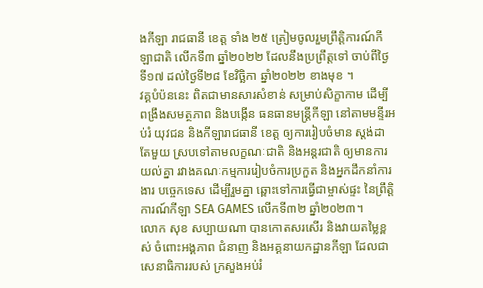ងកីឡា រាជធានី ខេត្ត ទាំង ២៥ ត្រៀមចូលរួមព្រឹត្តិការណ៍កីឡាជាតិ លើកទី៣ ឆ្នាំ២០២២ ដែលនឹងប្រព្រឹត្តទៅ ចាប់ពីថ្ងៃទី១៧ ដល់ថ្ងៃទី២៨ ខែវិច្ឆិកា ឆ្នាំ២០២២ ខាងមុខ ។
វគ្គបំប៉ននេះ ពិតជាមានសារសំខាន់ សម្រាប់សិក្ខាកាម ដើម្បីពង្រឹងសមត្ថភាព និងបង្កើន ធនធានមន្ត្រីកីឡា នៅតាមមន្ទីរអប់រំ យុវជន និងកីឡារាជធានី ខេត្ត ឲ្យការរៀបចំមាន ស្តង់ដាតែមួយ ស្របទៅតាមលក្ខណៈជាតិ និងអន្តរជាតិ ឲ្យមានការយល់គ្នា រវាងគណៈកម្មការរៀបចំការប្រកួត និងអ្នកដឹកនាំការងារ បច្ចេកទេស ដើម្បីរួមគ្នា ឆ្ពោះទៅការធ្វើជាម្ចាស់ផ្ទះ នៃព្រឹត្តិការណ៍កីឡា SEA GAMES លើកទី៣២ ឆ្នាំ២០២៣។
លោក សុខ សប្បាយណា បានកោតសរសើរ និងវាយតម្លៃខ្ពស់ ចំពោះអង្គភាព ជំនាញ និងអគ្គនាយកដ្ឋានកីឡា ដែលជាសេនាធិការរបស់ ក្រសួងអប់រំ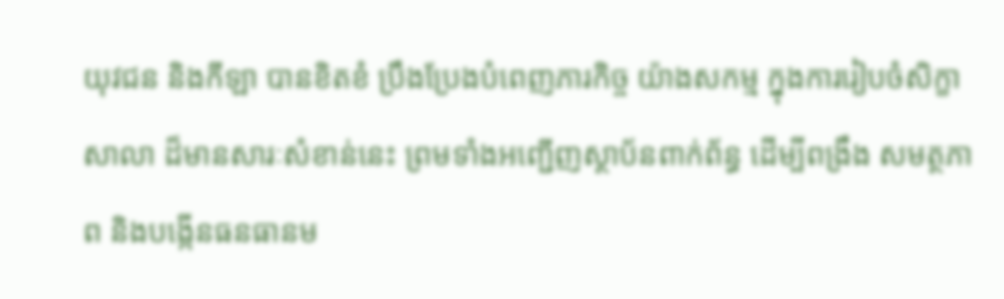យុវជន និងកីឡា បានខិតខំ ប្រឹងប្រែងបំពេញភារកិច្ច យ៉ាងសកម្ម ក្នុងការរៀបចំសិក្ខា សាលា ដ៏មានសារៈសំខាន់នេះ ព្រមទាំងអញ្ជើញស្ថាប័នពាក់ព័ន្ធ ដើម្បីពង្រឹង សមត្ថភាព និងបង្កើនធនធានម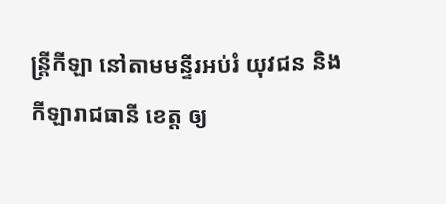ន្ត្រីកីឡា នៅតាមមន្ទីរអប់រំ យុវជន និងកីឡារាជធានី ខេត្ត ឲ្យ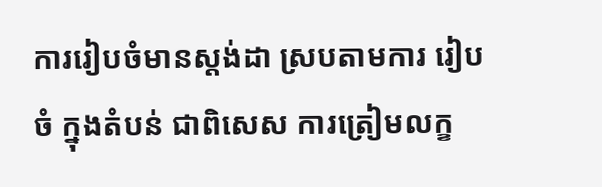ការរៀបចំមានស្តង់ដា ស្របតាមការ រៀបចំ ក្នុងតំបន់ ជាពិសេស ការត្រៀមលក្ខ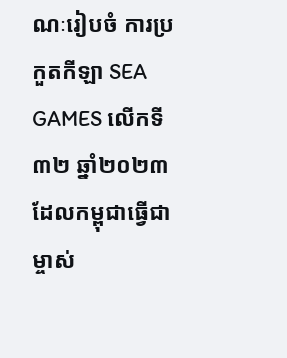ណៈរៀបចំ ការប្រកួតកីឡា SEA GAMES លើកទី៣២ ឆ្នាំ២០២៣ ដែលកម្ពុជាធ្វើជាម្ចាស់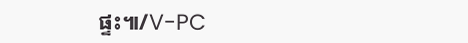ផ្ទះ៕/V-PC